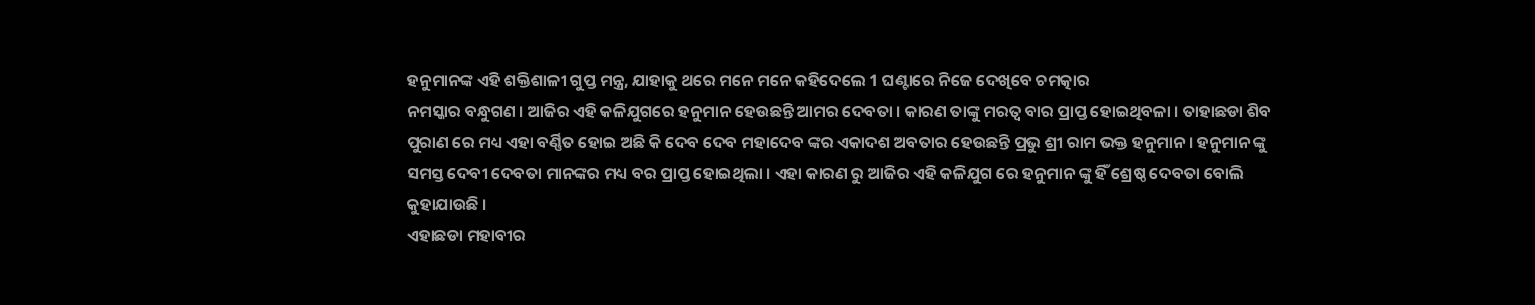ହନୁମାନଙ୍କ ଏହି ଶକ୍ତିଶାଳୀ ଗୁପ୍ତ ମନ୍ତ୍ର, ଯାହାକୁ ଥରେ ମନେ ମନେ କହିଦେଲେ 1 ଘଣ୍ଟାରେ ନିଜେ ଦେଖିବେ ଚମତ୍କାର
ନମସ୍କାର ବନ୍ଧୁଗଣ । ଆଜିର ଏହି କଳିଯୁଗରେ ହନୁମାନ ହେଉଛନ୍ତି ଆମର ଦେବତା । କାରଣ ତାଙ୍କୁ ମରତ୍ଵ ବାର ପ୍ରାପ୍ତ ହୋଇଥିବଳା । ତାହାଛଡା ଶିବ ପୁରାଣ ରେ ମଧ୍ୟ ଏହା ବର୍ଣ୍ଣିତ ହୋଇ ଅଛି କି ଦେବ ଦେବ ମହାଦେବ ଙ୍କର ଏକାଦଶ ଅବତାର ହେଉଛନ୍ତି ପ୍ରଭୁ ଶ୍ରୀ ରାମ ଭକ୍ତ ହନୁମାନ । ହନୁମାନ ଙ୍କୁ ସମସ୍ତ ଦେବୀ ଦେବତା ମାନଙ୍କର ମଧ୍ୟ ବର ପ୍ରାପ୍ତ ହୋଇଥିଲା । ଏହା କାରଣ ରୁ ଆଜିର ଏହି କଳିଯୁଗ ରେ ହନୁମାନ ଙ୍କୁ ହିଁ ଶ୍ରେଷ୍ଠ ଦେବତା ବୋଲି କୁହାଯାଉଛି ।
ଏହାଛଡା ମହାବୀର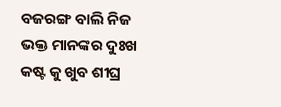ବଜରଙ୍ଗ ବାଲି ନିଜ ଭକ୍ତ ମାନଙ୍କର ଦୁଃଖ କଷ୍ଟ କୁ ଖୁବ ଶୀଘ୍ର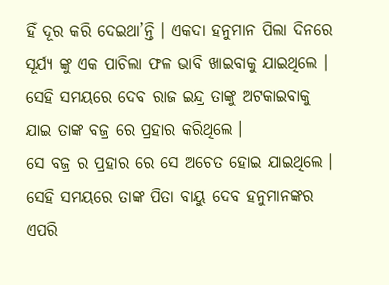ହିଁ ଦୂର କରି ଦେଇଥା’ନ୍ତି । ଏକଦା ହନୁମାନ ପିଲା ଦିନରେ ସୂର୍ଯ୍ୟ ଙ୍କୁ ଏକ ପାଚିଲା ଫଳ ଭାବି ଖାଇବାକୁ ଯାଇଥିଲେ । ସେହି ସମୟରେ ଦେବ ରାଜ ଇନ୍ଦ୍ର ତାଙ୍କୁ ଅଟକାଇବାକୁ ଯାଇ ତାଙ୍କ ବଜ୍ର ରେ ପ୍ରହାର କରିଥିଲେ ।
ସେ ବଜ୍ର ର ପ୍ରହାର ରେ ସେ ଅଚେତ ହୋଇ ଯାଇଥିଲେ । ସେହି ସମୟରେ ତାଙ୍କ ପିତା ବାୟୁ ଦେବ ହନୁମାନଙ୍କର ଏପରି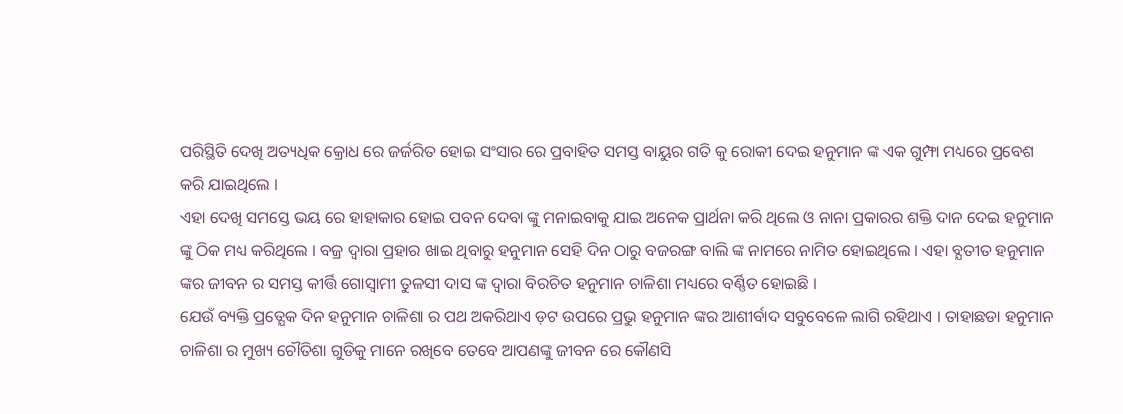ପରିସ୍ଥିତି ଦେଖି ଅତ୍ୟଧିକ କ୍ରୋଧ ରେ ଜର୍ଜରିତ ହୋଇ ସଂସାର ରେ ପ୍ରବାହିତ ସମସ୍ତ ବାୟୁର ଗତି କୁ ରୋକୀ ଦେଇ ହନୁମାନ ଙ୍କ ଏକ ଗୁମ୍ଫା ମଧ୍ୟରେ ପ୍ରବେଶ କରି ଯାଇଥିଲେ ।
ଏହା ଦେଖି ସମସ୍ତେ ଭୟ ରେ ହାହାକାର ହୋଇ ପବନ ଦେବା ଙ୍କୁ ମନାଇବାକୁ ଯାଇ ଅନେକ ପ୍ରାର୍ଥନା କରି ଥିଲେ ଓ ନାନା ପ୍ରକାରର ଶକ୍ତି ଦାନ ଦେଇ ହନୁମାନ ଙ୍କୁ ଠିକ ମଧ୍ୟ କରିଥିଲେ । ବଜ୍ର ଦ୍ଵାରା ପ୍ରହାର ଖାଇ ଥିବାରୁ ହନୁମାନ ସେହି ଦିନ ଠାରୁ ବଜରଙ୍ଗ ବାଲି ଙ୍କ ନାମରେ ନାମିତ ହୋଇଥିଲେ । ଏହା ବ୍ଯତୀତ ହନୁମାନ ଙ୍କର ଜୀବନ ର ସମସ୍ତ କୀର୍ତ୍ତି ଗୋସ୍ଵାମୀ ତୁଳସୀ ଦାସ ଙ୍କ ଦ୍ଵାରା ବିରଚିତ ହନୁମାନ ଚାଳିଶା ମଧ୍ୟରେ ବର୍ଣ୍ଣିତ ହୋଇଛି ।
ଯେଉଁ ବ୍ୟକ୍ତି ପ୍ରତ୍ଯେକ ଦିନ ହନୁମାନ ଚାଳିଶା ର ପଥ ଅକରିଥାଏ ଡ଼ଟ ଉପରେ ପ୍ରଭୁ ହନୁମାନ ଙ୍କର ଆଶୀର୍ବାଦ ସବୁବେଳେ ଲାଗି ରହିଥାଏ । ତାହାଛଡା ହନୁମାନ ଚାଳିଶା ର ମୁଖ୍ୟ ଚୌତିଶା ଗୁଡିକୁ ମାନେ ରଖିବେ ତେବେ ଆପଣଙ୍କୁ ଜୀବନ ରେ କୌଣସି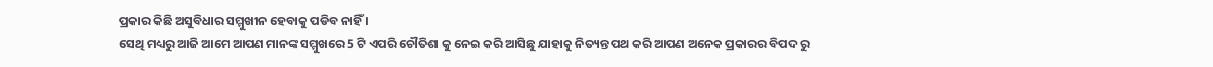ପ୍ରକାର କିଛି ଅସୁବିଧାର ସମ୍ମୁଖୀନ ହେବାକୁ ପଡିବ ନାହିଁ ।
ସେଥି ମଧ୍ୟରୁ ଆଜି ଆମେ ଆପଣ ମାନଙ୍କ ସମ୍ମୁଖରେ 5 ଟି ଏପରି ଚୌତିଶା କୁ ନେଇ କରି ଆସିଛୁ ଯାହାକୁ ନିତ୍ୟନ୍ତ ପଥ କରି ଆପଣ ଅନେକ ପ୍ରକାରର ବିପଦ ରୁ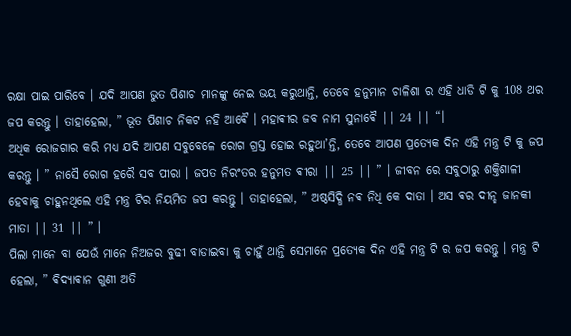ରକ୍ଷା ପାଇ ପାରିବେ । ଯଦି ଆପଣ ଭୁତ ପିଶାଚ ମାନଙ୍କୁ ନେଇ ଭୟ କରୁଥାନ୍ତି, ତେବେ ହନୁମାନ ଚାଳିଶା ର ଏହି ଧାଡି ଟି କୁ 108 ଥର ଜପ କରନ୍ତୁ । ତାହାହେଲା, ” ଭୂତ ପିଶାଚ ନିକଟ ନହି ଆଵୈ । ମହାଵୀର ଜବ ନାମ ସୁନାଵୈ || 24 || “।
ଅଧିକ ରୋଜଗାର କରି ମଧ୍ୟ ଯଦି ଆପଣ ସବୁବେଳେ ରୋଗ ଗ୍ରସ୍ତ ହୋଇ ରହୁଥା’ନ୍ତି, ତେବେ ଆପଣ ପ୍ରତ୍ଯେକ ଦିନ ଏହି ମନ୍ତ୍ର ଟି କୁ ଜପ କରନ୍ତୁ । ” ନାସୈ ରୋଗ ହରୈ ସବ ପୀରା । ଜପତ ନିରଂତର ହନୁମତ ଵୀରା || 25 || ” । ଜୀବନ ରେ ସବୁଠାରୁ ଶକ୍ତିଶାଳୀ ହେବାକୁ ଚାହୁନଥିଲେ ଏହି ମନ୍ତ୍ର ଟିର ନିୟମିତ ଜପ କରନ୍ତୁ । ତାହାହେଲା, ” ଅଷ୍ଠସିଦ୍ଧି ନଵ ନିଧି କେ ଦାତା । ଅସ ଵର ଦୀନ୍ହ ଜାନକୀ ମାତା || 31 || ” ।
ପିଲା ମାନେ ବା ଯେଉଁ ମାନେ ନିଅଜର ବୁଢୀ ବାଡାଇବା କୁ ଚାହୁଁ ଥାନ୍ତି ସେମାନେ ପ୍ରତ୍ଯେକ ଦିନ ଏହି ମନ୍ତ୍ର ଟି ର ଜପ କରନ୍ତୁ । ମନ୍ତ୍ର ଟି ହେଲା, ” ଵିଦ୍ୟାଵାନ ଗୁଣୀ ଅତି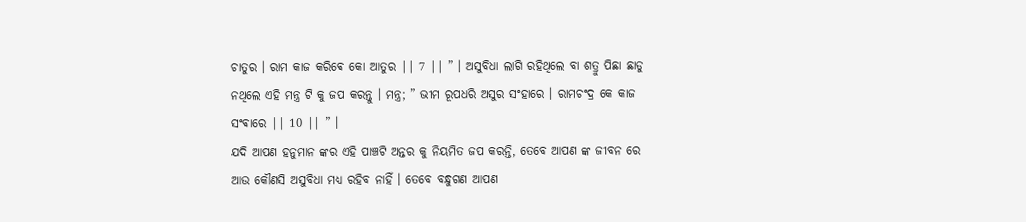ଚାତୁର । ରାମ କାଜ କରିଵେ କୋ ଆତୁର || 7 || ” । ଅସୁବିଧା ଲାଗି ରହିଥିଲେ ବା ଶତ୍ରୁ ପିଛା ଛାଡୁ ନଥିଲେ ଏହି ମନ୍ତ୍ର ଟି କୁ ଜପ କରନ୍ତୁ । ମନ୍ତ୍ର; ” ଭୀମ ରୂପଧରି ଅସୁର ସଂହାରେ । ରାମଚଂଦ୍ର କେ କାଜ ସଂଵାରେ || 10 || ” ।
ଯଦି ଆପଣ ହନୁମାନ ଙ୍କର ଏହି ପାଞ୍ଚଟି ଅନ୍ତର କୁ ନିୟମିତ ଜପ କରନ୍ତି, ତେବେ ଆପଣ ଙ୍କ ଜୀବନ ରେ ଆଉ କୌଣସି ଅସୁବିଧା ମଧ୍ୟ ରହିବ ନାହିଁ । ତେବେ ବନ୍ଧୁଗଣ ଆପଣ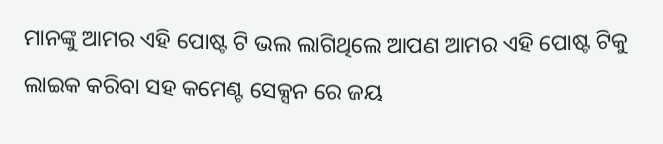ମାନଙ୍କୁ ଆମର ଏହି ପୋଷ୍ଟ ଟି ଭଲ ଲାଗିଥିଲେ ଆପଣ ଆମର ଏହି ପୋଷ୍ଟ ଟିକୁ ଲାଇକ କରିବା ସହ କମେଣ୍ଟ ସେକ୍ସନ ରେ ଜୟ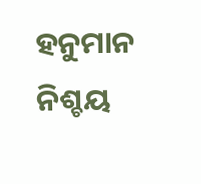ହନୁମାନ ନିଶ୍ଚୟ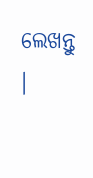ଲେଖନ୍ତୁ ।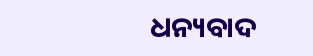ଧନ୍ୟବାଦ